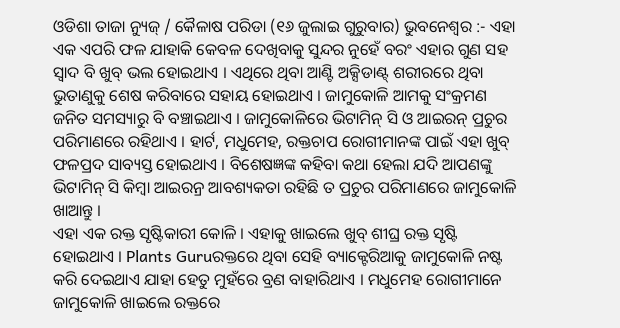ଓଡିଶା ତାଜା ନ୍ୟୁଜ୍ / କୈଳାଷ ପରିଡା (୧୬ ଜୁଲାଇ ଗୁରୁବାର) ଭୁବନେଶ୍ୱର :- ଏହା ଏକ ଏପରି ଫଳ ଯାହାକି କେବଳ ଦେଖିବାକୁ ସୁନ୍ଦର ନୁହେଁ ବରଂ ଏହାର ଗୁଣ ସହ ସ୍ବାଦ ବି ଖୁବ୍ ଭଲ ହୋଇଥାଏ । ଏଥିରେ ଥିବା ଆଣ୍ଟି ଅକ୍ସିଡାଣ୍ଟ୍ ଶରୀରରେ ଥିବା ଭୁତାଣୁକୁ ଶେଷ କରିବାରେ ସହାୟ ହୋଇଥାଏ । ଜାମୁକୋଳି ଆମକୁ ସଂକ୍ରମଣ ଜନିତ ସମସ୍ୟାରୁ ବି ବଞ୍ଚାଇଥାଏ । ଜାମୁକୋଳିରେ ଭିଟାମିନ୍ ସି ଓ ଆଇରନ୍ ପ୍ରଚୁର ପରିମାଣରେ ରହିଥାଏ । ହାର୍ଟ, ମଧୁମେହ, ରକ୍ତଚାପ ରୋଗୀମାନଙ୍କ ପାଇଁ ଏହା ଖୁବ୍ ଫଳପ୍ରଦ ସାବ୍ୟସ୍ତ ହୋଇଥାଏ । ବିଶେଷଜ୍ଞଙ୍କ କହିବା କଥା ହେଲା ଯଦି ଆପଣଙ୍କୁ ଭିଟାମିନ୍ ସି କିମ୍ବା ଆଇରନ୍ର ଆବଶ୍ୟକତା ରହିଛି ତ ପ୍ରଚୁର ପରିମାଣରେ ଜାମୁକୋଳି ଖାଆନ୍ତୁ ।
ଏହା ଏକ ରକ୍ତ ସୃଷ୍ଟିକାରୀ କୋଳି । ଏହାକୁ ଖାଇଲେ ଖୁବ୍ ଶୀଘ୍ର ରକ୍ତ ସୃଷ୍ଟି ହୋଇଥାଏ । Plants Guruରକ୍ତରେ ଥିବା ସେହି ବ୍ୟାକ୍ଟେରିଆକୁ ଜାମୁକୋଳି ନଷ୍ଟ କରି ଦେଇଥାଏ ଯାହା ହେତୁ ମୁହଁରେ ବ୍ରଣ ବାହାରିଥାଏ । ମଧୁମେହ ରୋଗୀମାନେ ଜାମୁକୋଳି ଖାଇଲେ ରକ୍ତରେ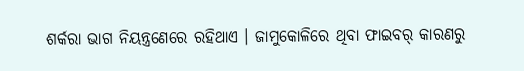ଶର୍କରା ଭାଗ ନିୟନ୍ତ୍ରଣେରେ ରହିଥାଏ । ଜାମୁକୋଳିରେ ଥିବା ଫାଇବର୍ କାରଣରୁ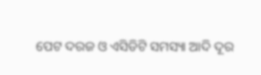ପେଟ ଦରଜ ଓ ଏସିଡିଟି ସମସ୍ୟା ଆଦି ଦୂର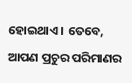ହୋଇଥାଏ । ତେବେ, ଆପଣ ପ୍ରଚୁର ପରିମାଣର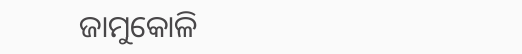ଜାମୁକୋଳି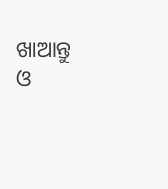ଖାଆନ୍ତୁ ଓ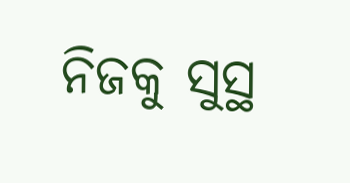ନିଜକୁ ସୁସ୍ଥ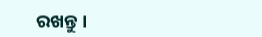ରଖନ୍ତୁ ।